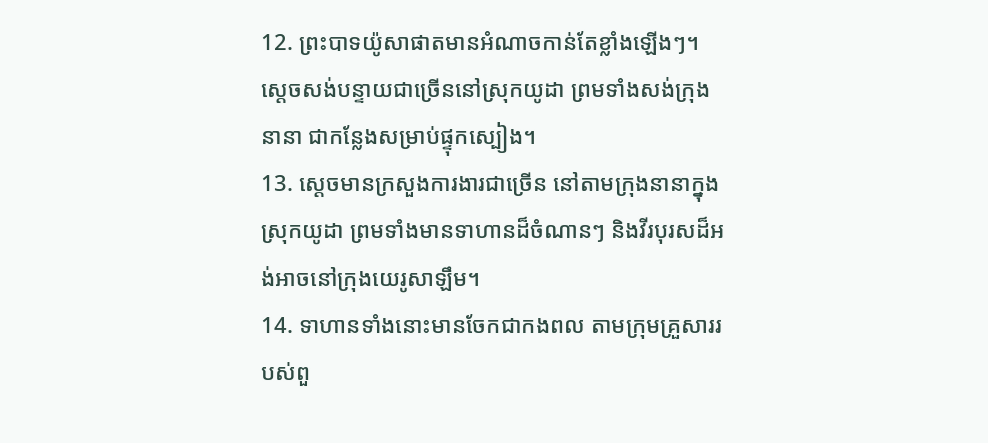12. ព្រះបាទយ៉ូសាផាតមានអំណាចកាន់តែខ្លាំងឡើងៗ។ ស្ដេចសង់បន្ទាយជាច្រើននៅស្រុកយូដា ព្រមទាំងសង់ក្រុងនានា ជាកន្លែងសម្រាប់ផ្ទុកស្បៀង។
13. ស្ដេចមានក្រសួងការងារជាច្រើន នៅតាមក្រុងនានាក្នុងស្រុកយូដា ព្រមទាំងមានទាហានដ៏ចំណានៗ និងវីរបុរសដ៏អង់អាចនៅក្រុងយេរូសាឡឹម។
14. ទាហានទាំងនោះមានចែកជាកងពល តាមក្រុមគ្រួសាររបស់ពួ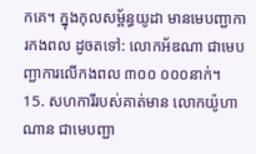កគេ។ ក្នុងកុលសម្ព័ន្ធយូដា មានមេបញ្ជាការកងពល ដូចតទៅ: លោកអ័ឌណា ជាមេបញ្ជាការលើកងពល ៣០០ ០០០នាក់។
15. សហការីរបស់គាត់មាន លោកយ៉ូហាណាន ជាមេបញ្ជា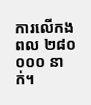ការលើកងពល ២៨០ ០០០ នាក់។